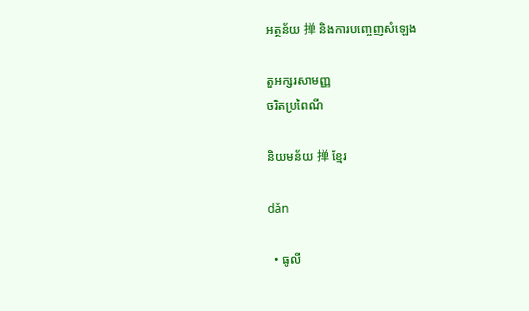អត្ថន័យ 掸 និងការបញ្ចេញសំឡេង

តួអក្សរសាមញ្ញ
ចរិតប្រពៃណី

និយមន័យ 掸 ខ្មែរ

dǎn

  • ធូលី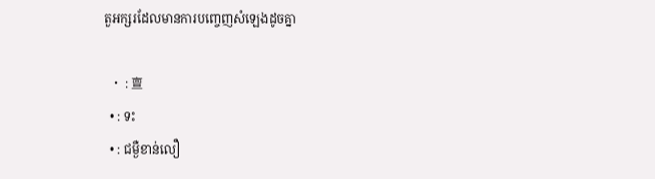តួអក្សរដែលមានការបញ្ចេញសំឡេងដូចគ្នា

  • : 亶
  • : ទះ
  • : ជម្ងឺខាន់លឿ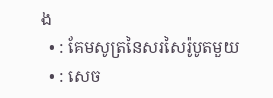ង
  • : គែមសូត្រនៃសរសៃរ៉ូបូតមួយ
  • : សេច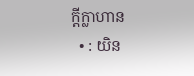ក្ដីក្លាហាន
  • : យិន